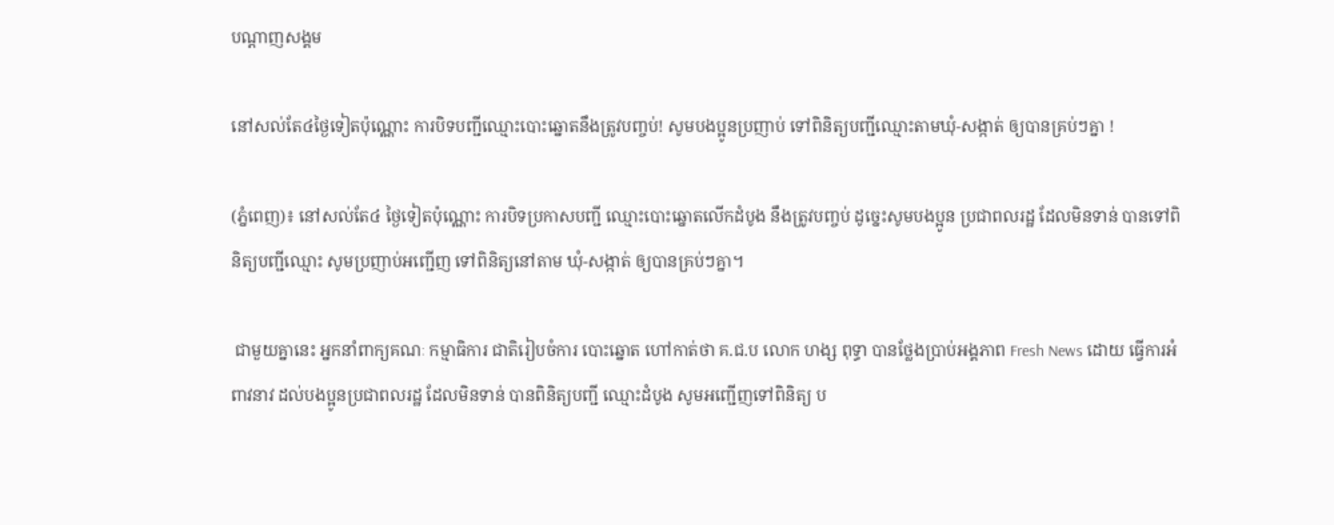បណ្តាញសង្គម

នៅសល់តែ៤ថ្ងៃទៀតប៉ុណ្ណោះ ការបិទបញ្ជីឈ្មោះបោះឆ្នោតនឹងត្រូវបញ្ចប់! សូមបងប្អូនប្រញាប់ ទៅពិនិត្យបញ្ជីឈ្មោះតាមឃុំ-សង្កាត់ ឲ្យបានគ្រប់ៗគ្នា !

(ភ្នំពេញ)៖ នៅសល់តែ៤ ថ្ងៃទៀតប៉ុណ្ណោះ ការបិទប្រកាសបញ្ជី ឈ្មោះបោះឆ្នោតលើកដំបូង នឹងត្រូវបញ្ចប់ ដូច្នេះសូមបងប្អូន ប្រជាពលរដ្ឋ ដែលមិនទាន់ បានទៅពិនិត្យបញ្ជីឈ្មោះ សូមប្រញាប់អញ្ជើញ ទៅពិនិត្យនៅតាម ឃុំ-សង្កាត់ ឲ្យបានគ្រប់ៗគ្នា។

 ជាមួយគ្នានេះ អ្នកនាំពាក្យគណៈ កម្មាធិការ ជាតិរៀបចំការ បោះឆ្នោត ហៅកាត់ថា គ.ជ.ប លោក ហង្ស ពុទ្ធា បានថ្លែងប្រាប់អង្គភាព Fresh News ដោយ ធ្វើការអំពាវនាវ ដល់បងប្អូនប្រជាពលរដ្ឋ ដែលមិនទាន់ បានពិនិត្យបញ្ជី ឈ្មោះដំបូង សូមអញ្ជើញទៅពិនិត្យ ប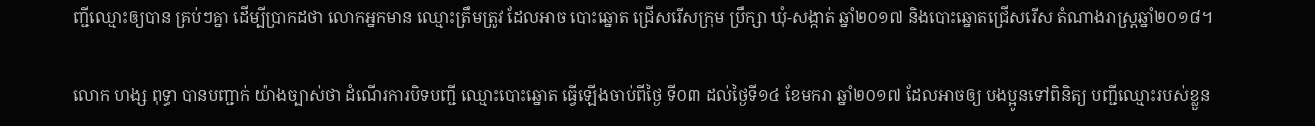ញ្ជីឈ្មោះឲ្យបាន គ្រប់ៗគ្នា ដើម្បីប្រាកដថា លោកអ្នកមាន ឈ្មោះត្រឹមត្រូវ ដែលអាច បោះឆ្នោត ជ្រើសរើសក្រុម ប្រឹក្សា ឃុំ-សង្កាត់ ឆ្នាំ២០១៧ និងបោះឆ្នោតជ្រើសរើស តំណាងរាស្ត្រឆ្នាំ២០១៨។

លោក ហង្ស ពុទ្ធា បានបញ្ជាក់ យ៉ាងច្បាស់ថា ដំណើរការបិទបញ្ជី ឈ្មោះបោះឆ្នោត ធ្វើឡើងចាប់ពីថ្ងៃ ទី០៣ ដល់ថ្ងៃទី១៤ ខែមករា ឆ្នាំ២០១៧ ដែលអាចឲ្យ បងប្អូនទៅពិនិត្យ បញ្ជីឈ្មោះរបស់ខ្លួន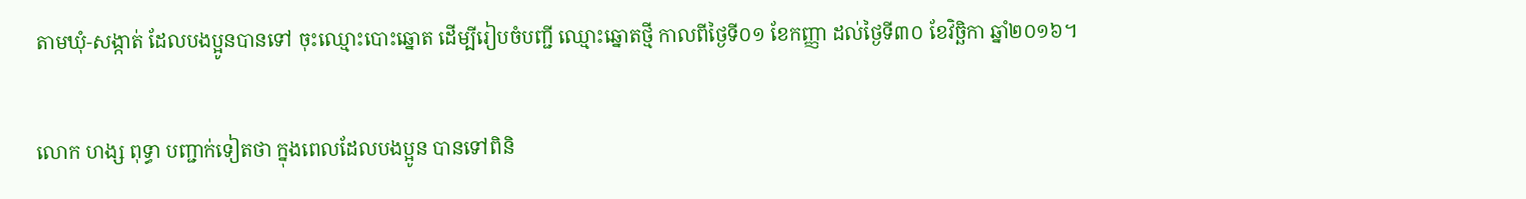តាមឃុំ-សង្កាត់ ដែលបងប្អូនបានទៅ ចុះឈ្មោះបោះឆ្នោត ដើម្បីរៀបចំបញ្ជី ឈ្មោះឆ្នោតថ្មី កាលពីថ្ងៃទី០១ ខែកញ្ញា ដល់ថ្ងៃទី៣០ ខែវិច្ឆិកា ឆ្នាំ២០១៦។

លោក ហង្ស ពុទ្ធា បញ្ជាក់ទៀតថា ក្នុងពេលដែលបងប្អូន បានទៅពិនិ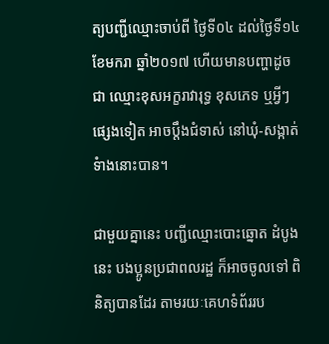ត្យបញ្ជីឈ្មោះចាប់ពី ថ្ងៃទី០៤ ដល់ថ្ងៃទី១៤ ខែមករា ឆ្នាំ២០១៧ ហើយមានបញ្ហាដូចជា ឈ្មោះខុសអក្ខរាវារុទ្ធ ខុសភេទ ឬអ្វីៗផ្សេងទៀត អាចប្តឹងជំទាស់ នៅឃុំ-សង្កាត់ទំាងនោះបាន។

ជាមួយគ្នានេះ បញ្ជីឈ្មោះបោះឆ្នោត ដំបូងនេះ បងប្អូនប្រជាពលរដ្ឋ ក៏អាចចូលទៅ ពិនិត្យបានដែរ តាមរយៈគេហទំព័ររប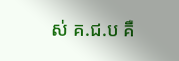ស់ គ.ជ.ប គឺ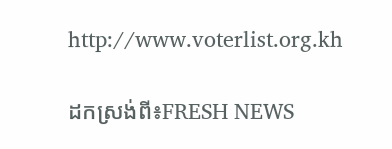http://www.voterlist.org.kh

ដកស្រង់ពី៖FRESH NEWS